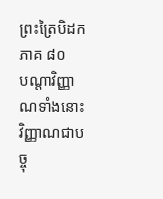ព្រះត្រៃបិដក ភាគ ៨០
បណ្តាវិញ្ញាណទាំងនោះ វិញ្ញាណជាបច្ចុ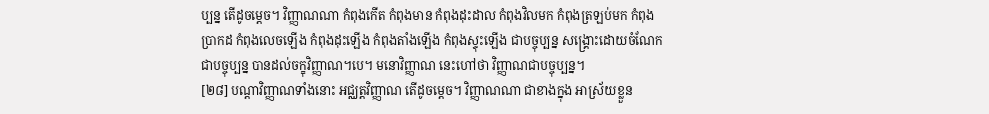ប្បន្ន តើដូចម្តេច។ វិញ្ញាណណា កំពុងកើត កំពុងមាន កំពុងដុះដាល កំពុងវិលមក កំពុងត្រឡប់មក កំពុងបា្រកដ កំពុងលេចឡើង កំពុងដុះឡើង កំពុងតាំងឡើង កំពុងស្ទុះឡើង ជាបច្ចុប្បន្ន សង្រ្គោះដោយចំណែកជាបច្ចុប្បន្ន បានដល់ចក្ខុវិញ្ញាណ។បេ។ មនោវិញ្ញាណ នេះហៅថា វិញ្ញាណជាបច្ចុប្បន្ន។
[២៨] បណ្តាវិញ្ញាណទាំងនោះ អជ្ឈត្តវិញ្ញាណ តើដូចម្តេច។ វិញ្ញាណណា ជាខាងក្នុង អាស្រ័យខ្លួន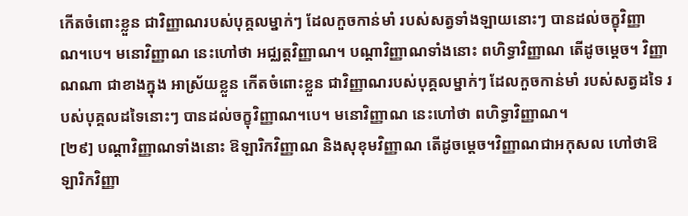កើតចំពោះខ្លួន ជាវិញ្ញាណរបស់បុគ្គលម្នាក់ៗ ដែលកួចកាន់មាំ របស់សត្វទាំងឡាយនោះៗ បានដល់ចក្ខុវិញ្ញាណ។បេ។ មនោវិញ្ញាណ នេះហៅថា អជ្ឈត្តវិញ្ញាណ។ បណ្តាវិញ្ញាណទាំងនោះ ពហិទ្ធាវិញ្ញាណ តើដូចម្តេច។ វិញ្ញាណណា ជាខាងក្នុង អាស្រ័យខ្លួន កើតចំពោះខ្លួន ជាវិញ្ញាណរបស់បុគ្គលម្នាក់ៗ ដែលកួចកាន់មាំ របស់សត្វដទៃ របស់បុគ្គលដទៃនោះៗ បានដល់ចក្ខុវិញ្ញាណ។បេ។ មនោវិញ្ញាណ នេះហៅថា ពហិទ្ធាវិញ្ញាណ។
[២៩] បណ្តាវិញ្ញាណទាំងនោះ ឱឡារិកវិញ្ញាណ និងសុខុមវិញ្ញាណ តើដូចម្តេច។វិញ្ញាណជាអកុសល ហៅថាឱឡារិកវិញ្ញា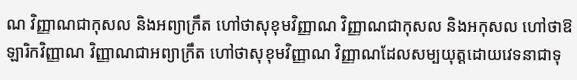ណ វិញ្ញាណជាកុសល និងអព្យាក្រឹត ហៅថាសុខុមវិញ្ញាណ វិញ្ញាណជាកុសល និងអកុសល ហៅថាឱឡារិកវិញ្ញាណ វិញ្ញាណជាអព្យាក្រឹត ហៅថាសុខុមវិញ្ញាណ វិញ្ញាណដែលសម្បយុត្តដោយវេទនាជាទុ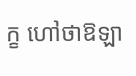ក្ខ ហៅថាឱឡា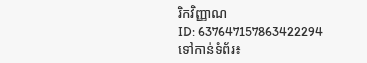រិកវិញ្ញាណ
ID: 637647157863422294
ទៅកាន់ទំព័រ៖